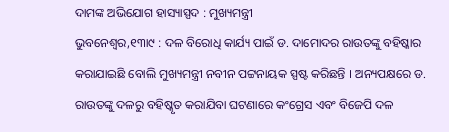ଦାମଙ୍କ ଅଭିଯୋଗ ହାସ୍ୟାସ୍ପଦ : ମୁଖ୍ୟମନ୍ତ୍ରୀ
ଭୁବନେଶ୍ୱର,୧୩ା୯ : ଦଳ ବିରୋଧି କାର୍ଯ୍ୟ ପାଇଁ ଡ. ଦାମୋଦର ରାଉତଙ୍କୁ ବହିଷ୍କାର କରାଯାଇଛି ବୋଲି ମୁଖ୍ୟମନ୍ତ୍ରୀ ନବୀନ ପଟ୍ଟନାୟକ ସ୍ପଷ୍ଟ କରିଛନ୍ତି । ଅନ୍ୟପକ୍ଷରେ ଡ. ରାଉତଙ୍କୁ ଦଳରୁ ବହିଷ୍କୃତ କରାଯିବା ଘଟଣାରେ କଂଗ୍ରେସ ଏବଂ ବିଜେପି ଦଳ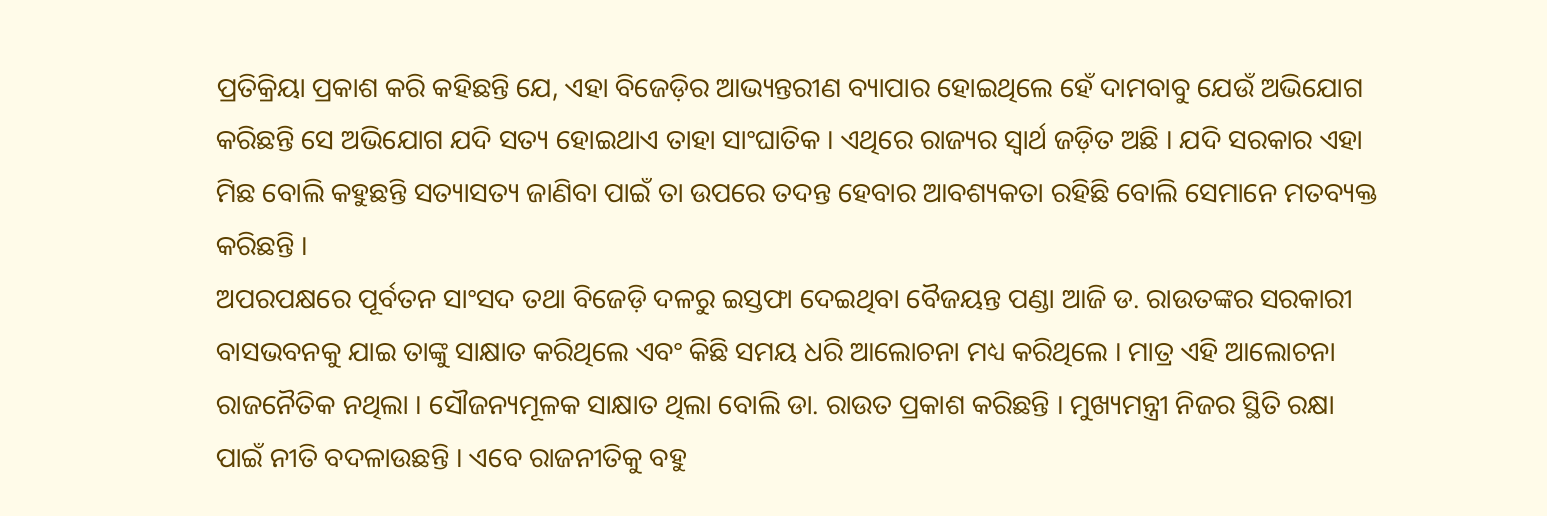ପ୍ରତିକ୍ରିୟା ପ୍ରକାଶ କରି କହିଛନ୍ତି ଯେ, ଏହା ବିଜେଡ଼ିର ଆଭ୍ୟନ୍ତରୀଣ ବ୍ୟାପାର ହୋଇଥିଲେ ହେଁ ଦାମବାବୁ ଯେଉଁ ଅଭିଯୋଗ କରିଛନ୍ତି ସେ ଅଭିଯୋଗ ଯଦି ସତ୍ୟ ହୋଇଥାଏ ତାହା ସାଂଘାତିକ । ଏଥିରେ ରାଜ୍ୟର ସ୍ୱାର୍ଥ ଜଡ଼ିତ ଅଛି । ଯଦି ସରକାର ଏହା ମିଛ ବୋଲି କହୁଛନ୍ତି ସତ୍ୟାସତ୍ୟ ଜାଣିବା ପାଇଁ ତା ଉପରେ ତଦନ୍ତ ହେବାର ଆବଶ୍ୟକତା ରହିଛି ବୋଲି ସେମାନେ ମତବ୍ୟକ୍ତ କରିଛନ୍ତି ।
ଅପରପକ୍ଷରେ ପୂର୍ବତନ ସାଂସଦ ତଥା ବିଜେଡ଼ି ଦଳରୁ ଇସ୍ତଫା ଦେଇଥିବା ବୈଜୟନ୍ତ ପଣ୍ଡା ଆଜି ଡ. ରାଉତଙ୍କର ସରକାରୀ ବାସଭବନକୁ ଯାଇ ତାଙ୍କୁ ସାକ୍ଷାତ କରିଥିଲେ ଏବଂ କିଛି ସମୟ ଧରି ଆଲୋଚନା ମଧ୍ୟ କରିଥିଲେ । ମାତ୍ର ଏହି ଆଲୋଚନା ରାଜନୈତିକ ନଥିଲା । ସୌଜନ୍ୟମୂଳକ ସାକ୍ଷାତ ଥିଲା ବୋଲି ଡା. ରାଉତ ପ୍ରକାଶ କରିଛନ୍ତି । ମୁଖ୍ୟମନ୍ତ୍ରୀ ନିଜର ସ୍ଥିତି ରକ୍ଷା ପାଇଁ ନୀତି ବଦଳାଉଛନ୍ତି । ଏବେ ରାଜନୀତିକୁ ବହୁ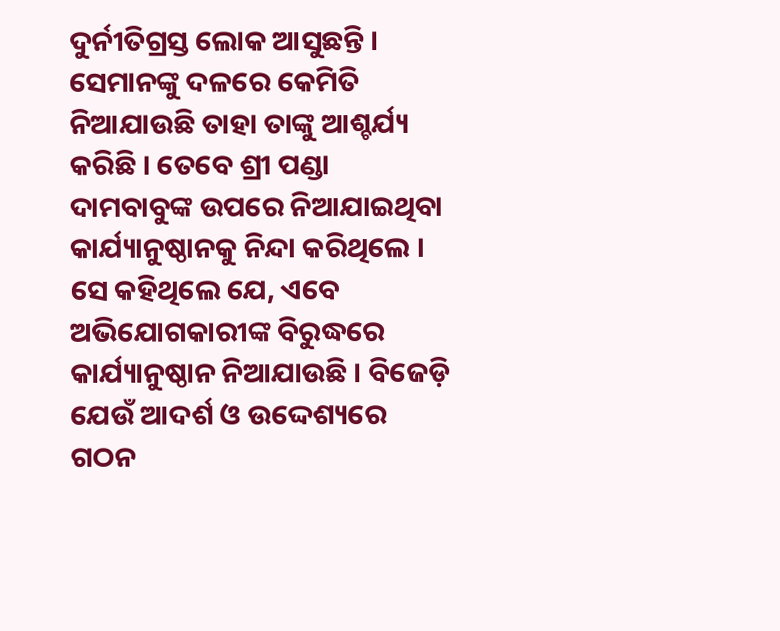ଦୁର୍ନୀତିଗ୍ରସ୍ତ ଲୋକ ଆସୁଛନ୍ତି । ସେମାନଙ୍କୁ ଦଳରେ କେମିତି ନିଆଯାଉଛି ତାହା ତାଙ୍କୁ ଆଶ୍ଚର୍ଯ୍ୟ କରିଛି । ତେବେ ଶ୍ରୀ ପଣ୍ଡା ଦାମବାବୁଙ୍କ ଉପରେ ନିଆଯାଇଥିବା କାର୍ଯ୍ୟାନୁଷ୍ଠାନକୁ ନିନ୍ଦା କରିଥିଲେ ।
ସେ କହିଥିଲେ ଯେ, ଏବେ ଅଭିଯୋଗକାରୀଙ୍କ ବିରୁଦ୍ଧରେ କାର୍ଯ୍ୟାନୁଷ୍ଠାନ ନିଆଯାଉଛି । ବିଜେଡ଼ି ଯେଉଁ ଆଦର୍ଶ ଓ ଉଦ୍ଦେଶ୍ୟରେ ଗଠନ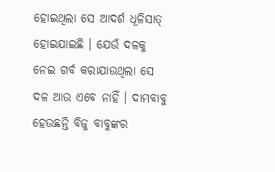ହୋଇଥିଲା ସେ ଆଦର୍ଶ ଧୂଳିସାତ୍ ହୋଇଯାଇଛି । ଯେଉଁ ଦଳକୁ ନେଇ ଗର୍ବ କରାଯାଉଥିଲା ସେ ଦଳ ଆଉ ଏବେ ନାହିଁ । ଦାମବାବୁ ହେଉଛନ୍ତି ବିଜୁ ବାବୁଙ୍କର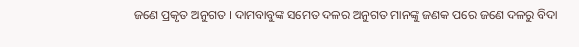ଜଣେ ପ୍ରକୃତ ଅନୁଗତ । ଦାମବାବୁଙ୍କ ସମେତ ଦଳର ଅନୁଗତ ମାନଙ୍କୁ ଜଣକ ପରେ ଜଣେ ଦଳରୁ ବିଦା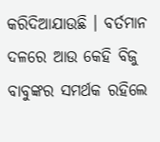କରିଦିଆଯାଉଛି । ବର୍ତମାନ ଦଳରେ ଆଉ କେହି ବିଜୁ ବାବୁଙ୍କର ସମର୍ଥକ ରହିଲେ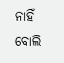ନାହିଁ ବୋଲି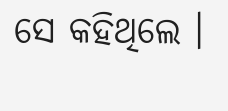ସେ କହିଥିଲେ ।